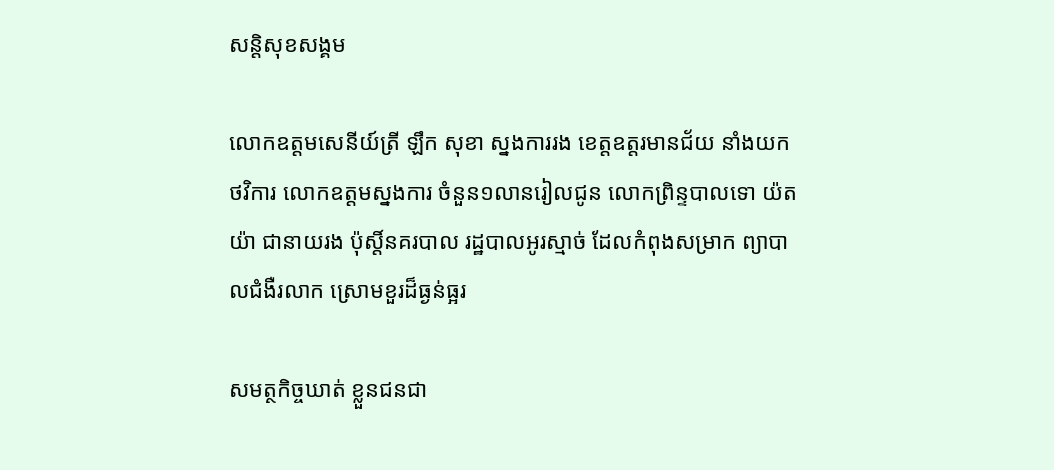សន្តិសុខសង្គម

លោកឧត្តមសេនីយ៍ត្រី ឡឹក សុខា ស្នងការរង ខេត្តឧត្តរមានជ័យ នាំងយកថវិការ លោកឧត្តមស្នងការ ចំនួន១លានរៀលជូន លោកព្រិន្ទបាលទោ យ៉ត យ៉ា ជានាយរង ប៉ុស្តិ៍នគរបាល រដ្ឋបាលអូរស្មាច់ ដែលកំពុងសម្រាក ព្យាបាលជំងឺរលាក ស្រោមខួរដ៏ធ្ងន់ធ្អរ

សមត្ថកិច្ចឃាត់ ខ្លួនជនជា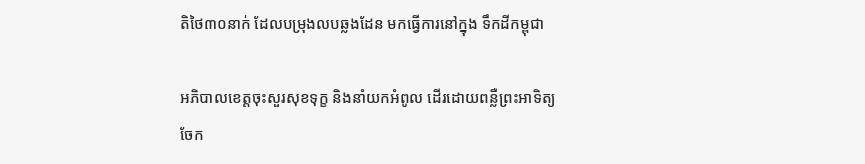តិថៃ៣០នាក់ ដែលបម្រុងលបឆ្លងដែន មកធ្វើការនៅក្នុង ទឹកដីកម្ពុជា

អភិបាលខេត្តចុះសួរសុខទុក្ខ និងនាំយកអំពូល ដើរដោយពន្លឺព្រះអាទិត្យ ចែក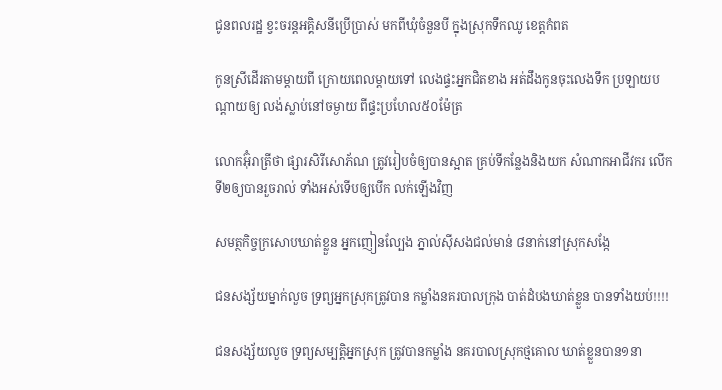ជូនពលរដ្ឋ ខ្វះចរន្តអគ្គិសនីប្រើប្រាស់ មកពីឃុំចំនួនបី ក្នុងស្រុកទឹកឈូ ខេត្តកំពត

កូនស្រីដើរតាមម្តាយពី ក្រោយពេលម្តាយទៅ លេងផ្ទះអ្នកជិតខាង អត់ដឹងកូនចុះលេងទឹក ប្រឡាយបណ្តាយឲ្យ លង់ស្លាប់នៅចម្ងាយ ពីផ្ទះប្រហែល៥០ម៉ែត្រ

លោកអ៊ុំរាត្រីថា ផ្សារសិរីសោភ័ណ ត្រូវរៀបចំឲ្យបានស្អាត គ្រប់ទីកន្លែងនិងយក សំណាកអាជីវករ លើកទី២ឲ្យបានរួចរាល់ ទាំងអស់ទើបឲ្យបើក លក់ឡើងវិញ

សមត្ថកិច្ចក្រសោបឃាត់ខ្លួន អ្នកញៀនល្បែង ភ្នាល់សុីសងជល់មាន់ ៨នាក់នៅស្រុកសង្កែ

ជនសង្ស័យម្នាក់លួច ទ្រព្យអ្នកស្រុកត្រូវបាន កម្លាំងនគរបាលក្រុង បាត់ដំបងឃាត់ខ្លួន បានទាំងយប់!!!!

ជនសង្ស័យលួច ទ្រព្យសម្បត្តិអ្នកស្រុក ត្រូវបានកម្លាំង នគរបាលស្រុកថ្មគោល ឃាត់ខ្លួនបាន១នា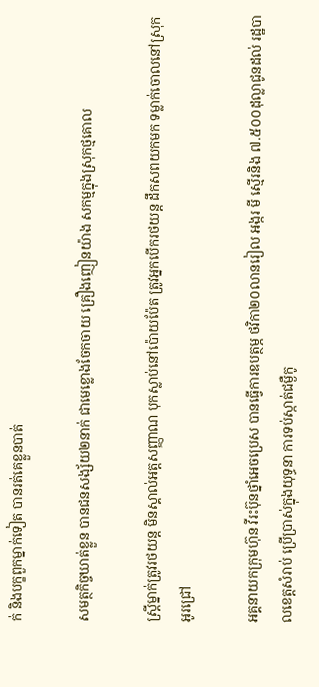ក់ និងបក្ខពួកម្នាក់ទៀត បានរត់គេខ្លួនបាត់

សមត្ថកិច្ចឃាត់ខ្លួន បានជនសង្ស័យ២នាក់ ជាមេខ្លោងចែកចាយ គ្រឿងញៀនយ៉ាង សកម្មក្នុងស្រុកថ្មគោល

ស្ត្រីម្នាក់ត្រូវរថយន្ត មិនស្គាល់អត្តសញ្ញាណ បុកស្លាប់នៅប៉ោយប៉ែត ត្រូវអ្នកបើករថយន្ត ដឹកសពយកមក ទម្លាក់ចោលនៅស្រុកអូរជ្រៅ

អគ្គនាយកក្រុមហ៊ុន វីរះប៊ុនថ្នាំអេចប្រេស បានធ្វើការឧបត្ថម្ភ ថវិកា២០លានរៀល អង្ករ មី ស្មើរនិង ៧.៥០០ដុល្លាជូនដល់ រដ្ឋបាលខេត្តសំរាប់ ប្រើប្រាស់ក្នុងយុទ្ធនា ការទប់ស្កាត់ជម្ងឺកូ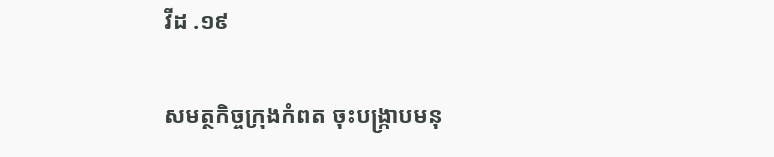វីដ .១៩

សមត្ថកិច្ចក្រុងកំពត ចុះបង្ក្រាបមនុ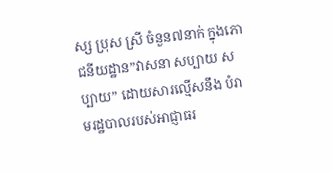ស្ស ប្រុស ស្រី ចំនួន៧នាក់ ក្នុងភោជនីយដ្ឋាន”វាសនា សប្បាយ សប្បាយ” ដោយសារល្មើសនឹង បំរាមរដ្ឋបាលរបស់អាជ្ញាធរ